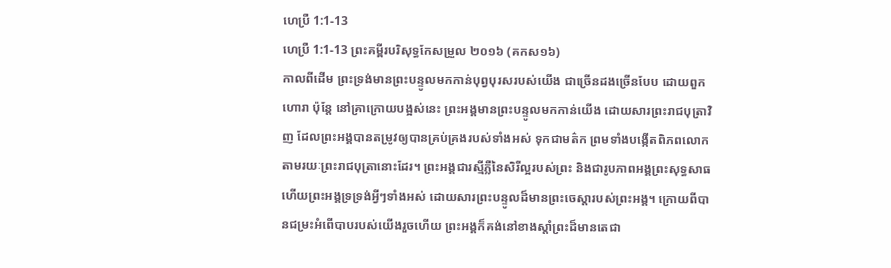ហេប្រឺ 1:1-13
ហេប្រឺ 1:1-13 ព្រះគម្ពីរបរិសុទ្ធកែសម្រួល ២០១៦ (គកស១៦)
កាលពីដើម ព្រះទ្រង់មានព្រះបន្ទូលមកកាន់បុព្វបុរសរបស់យើង ជាច្រើនដងច្រើនបែប ដោយពួកហោរា ប៉ុន្តែ នៅគ្រាក្រោយបង្អស់នេះ ព្រះអង្គមានព្រះបន្ទូលមកកាន់យើង ដោយសារព្រះរាជបុត្រាវិញ ដែលព្រះអង្គបានតម្រូវឲ្យបានគ្រប់គ្រងរបស់ទាំងអស់ ទុកជាមត៌ក ព្រមទាំងបង្កើតពិភពលោក តាមរយៈព្រះរាជបុត្រានោះដែរ។ ព្រះអង្គជារស្មីភ្លឺនៃសិរីល្អរបស់ព្រះ និងជារូបភាពអង្គព្រះសុទ្ធសាធ ហើយព្រះអង្គទ្រទ្រង់អ្វីៗទាំងអស់ ដោយសារព្រះបន្ទូលដ៏មានព្រះចេស្តារបស់ព្រះអង្គ។ ក្រោយពីបានជម្រះអំពើបាបរបស់យើងរួចហើយ ព្រះអង្គក៏គង់នៅខាងស្តាំព្រះដ៏មានតេជា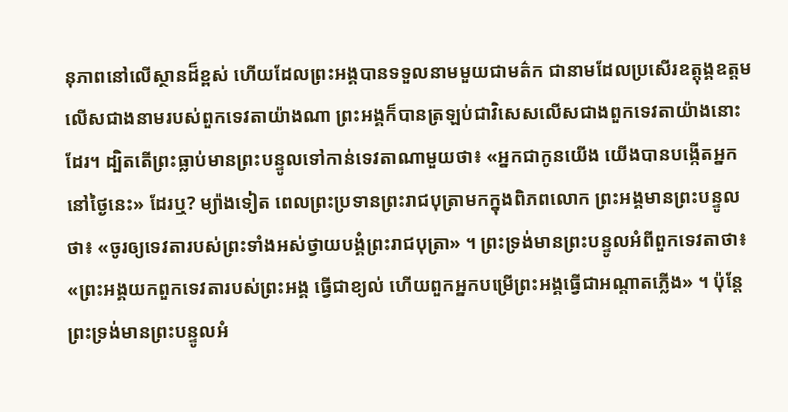នុភាពនៅលើស្ថានដ៏ខ្ពស់ ហើយដែលព្រះអង្គបានទទួលនាមមួយជាមត៌ក ជានាមដែលប្រសើរឧត្តុង្គឧត្តម លើសជាងនាមរបស់ពួកទេវតាយ៉ាងណា ព្រះអង្គក៏បានត្រឡប់ជាវិសេសលើសជាងពួកទេវតាយ៉ាងនោះដែរ។ ដ្បិតតើព្រះធ្លាប់មានព្រះបន្ទូលទៅកាន់ទេវតាណាមួយថា៖ «អ្នកជាកូនយើង យើងបានបង្កើតអ្នកនៅថ្ងៃនេះ» ដែរឬ? ម្យ៉ាងទៀត ពេលព្រះប្រទានព្រះរាជបុត្រាមកក្នុងពិភពលោក ព្រះអង្គមានព្រះបន្ទូលថា៖ «ចូរឲ្យទេវតារបស់ព្រះទាំងអស់ថ្វាយបង្គំព្រះរាជបុត្រា» ។ ព្រះទ្រង់មានព្រះបន្ទូលអំពីពួកទេវតាថា៖ «ព្រះអង្គយកពួកទេវតារបស់ព្រះអង្គ ធ្វើជាខ្យល់ ហើយពួកអ្នកបម្រើព្រះអង្គធ្វើជាអណ្តាតភ្លើង» ។ ប៉ុន្តែ ព្រះទ្រង់មានព្រះបន្ទូលអំ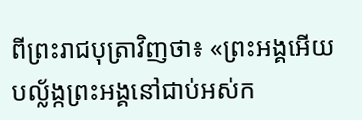ពីព្រះរាជបុត្រាវិញថា៖ «ព្រះអង្គអើយ បល្ល័ង្កព្រះអង្គនៅជាប់អស់ក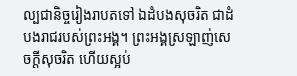ល្បជានិច្ចរៀងរាបតទៅ ឯដំបងសុចរិត ជាដំបងរាជរបស់ព្រះអង្គ។ ព្រះអង្គស្រឡាញ់សេចក្តីសុចរិត ហើយស្អប់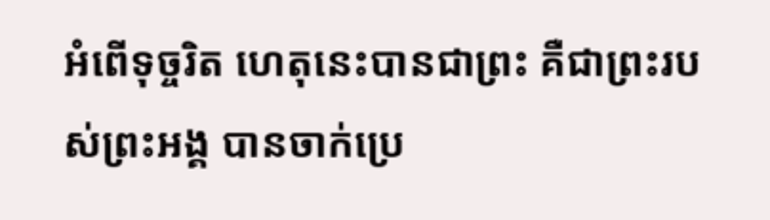អំពើទុច្ចរិត ហេតុនេះបានជាព្រះ គឺជាព្រះរបស់ព្រះអង្គ បានចាក់ប្រេ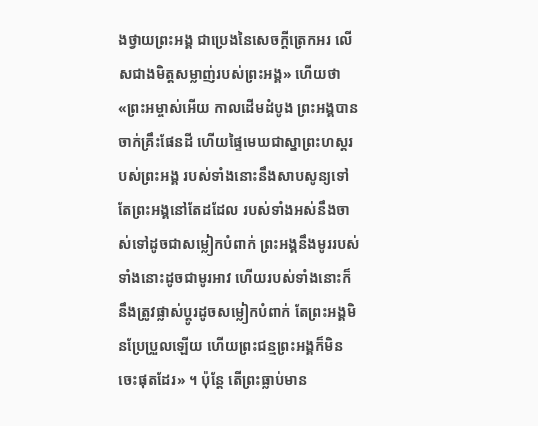ងថ្វាយព្រះអង្គ ជាប្រេងនៃសេចក្តីត្រេកអរ លើសជាងមិត្តសម្លាញ់របស់ព្រះអង្គ» ហើយថា «ព្រះអម្ចាស់អើយ កាលដើមដំបូង ព្រះអង្គបានចាក់គ្រឹះផែនដី ហើយផ្ទៃមេឃជាស្នាព្រះហស្តរបស់ព្រះអង្គ របស់ទាំងនោះនឹងសាបសូន្យទៅ តែព្រះអង្គនៅតែដដែល របស់ទាំងអស់នឹងចាស់ទៅដូចជាសម្លៀកបំពាក់ ព្រះអង្គនឹងមូររបស់ទាំងនោះដូចជាមូរអាវ ហើយរបស់ទាំងនោះក៏នឹងត្រូវផ្លាស់ប្តូរដូចសម្លៀកបំពាក់ តែព្រះអង្គមិនប្រែប្រួលឡើយ ហើយព្រះជន្មព្រះអង្គក៏មិនចេះផុតដែរ» ។ ប៉ុន្តែ តើព្រះធ្លាប់មាន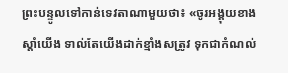ព្រះបន្ទូលទៅកាន់ទេវតាណាមួយថា៖ «ចូរអង្គុយខាងស្តាំយើង ទាល់តែយើងដាក់ខ្មាំងសត្រូវ ទុកជាកំណល់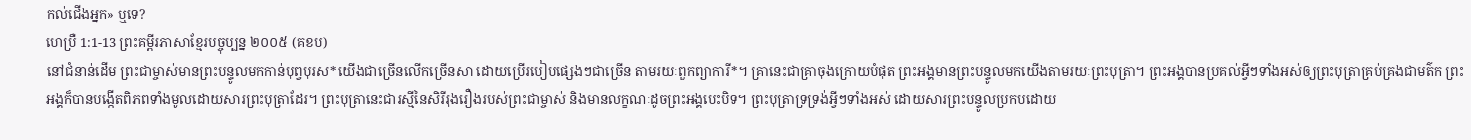កល់ជើងអ្នក» ឬទេ?
ហេប្រឺ 1:1-13 ព្រះគម្ពីរភាសាខ្មែរបច្ចុប្បន្ន ២០០៥ (គខប)
នៅជំនាន់ដើម ព្រះជាម្ចាស់មានព្រះបន្ទូលមកកាន់បុព្វបុរស*យើងជាច្រើនលើកច្រើនសា ដោយប្រើរបៀបផ្សេងៗជាច្រើន តាមរយៈពួកព្យាការី*។ គ្រានេះជាគ្រាចុងក្រោយបំផុត ព្រះអង្គមានព្រះបន្ទូលមកយើងតាមរយៈព្រះបុត្រា។ ព្រះអង្គបានប្រគល់អ្វីៗទាំងអស់ឲ្យព្រះបុត្រាគ្រប់គ្រងជាមត៌ក ព្រះអង្គក៏បានបង្កើតពិភពទាំងមូលដោយសារព្រះបុត្រាដែរ។ ព្រះបុត្រានេះជារស្មីនៃសិរីរុងរឿងរបស់ព្រះជាម្ចាស់ និងមានលក្ខណៈដូចព្រះអង្គបេះបិទ។ ព្រះបុត្រាទ្រទ្រង់អ្វីៗទាំងអស់ ដោយសារព្រះបន្ទូលប្រកបដោយ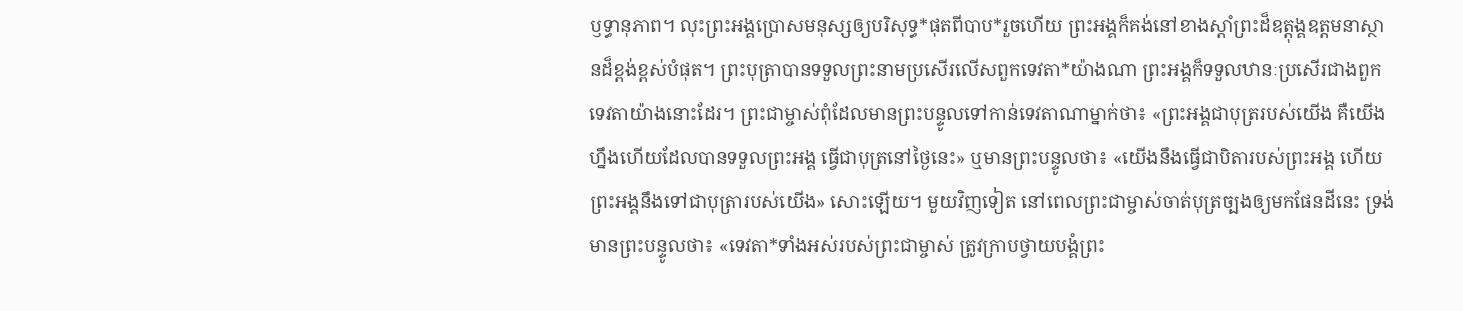ឫទ្ធានុភាព។ លុះព្រះអង្គប្រោសមនុស្សឲ្យបរិសុទ្ធ*ផុតពីបាប*រួចហើយ ព្រះអង្គក៏គង់នៅខាងស្ដាំព្រះដ៏ឧត្តុង្គឧត្ដមនាស្ថានដ៏ខ្ពង់ខ្ពស់បំផុត។ ព្រះបុត្រាបានទទួលព្រះនាមប្រសើរលើសពួកទេវតា*យ៉ាងណា ព្រះអង្គក៏ទទួលឋានៈប្រសើរជាងពួកទេវតាយ៉ាងនោះដែរ។ ព្រះជាម្ចាស់ពុំដែលមានព្រះបន្ទូលទៅកាន់ទេវតាណាម្នាក់ថា៖ «ព្រះអង្គជាបុត្ររបស់យើង គឺយើងហ្នឹងហើយដែលបានទទួលព្រះអង្គ ធ្វើជាបុត្រនៅថ្ងៃនេះ» ឬមានព្រះបន្ទូលថា៖ «យើងនឹងធ្វើជាបិតារបស់ព្រះអង្គ ហើយព្រះអង្គនឹងទៅជាបុត្រារបស់យើង» សោះឡើយ។ មួយវិញទៀត នៅពេលព្រះជាម្ចាស់ចាត់បុត្រច្បងឲ្យមកផែនដីនេះ ទ្រង់មានព្រះបន្ទូលថា៖ «ទេវតា*ទាំងអស់របស់ព្រះជាម្ចាស់ ត្រូវក្រាបថ្វាយបង្គំព្រះ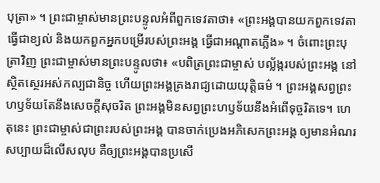បុត្រា» ។ ព្រះជាម្ចាស់មានព្រះបន្ទូលអំពីពួកទេវតាថា៖ «ព្រះអង្គបានយកពួកទេវតាធ្វើជាខ្យល់ និងយកពួកអ្នកបម្រើរបស់ព្រះអង្គ ធ្វើជាអណ្ដាតភ្លើង» ។ ចំពោះព្រះបុត្រាវិញ ព្រះជាម្ចាស់មានព្រះបន្ទូលថា៖ «បពិត្រព្រះជាម្ចាស់ បល្ល័ង្ករបស់ព្រះអង្គ នៅស្ថិតស្ថេរអស់កល្បជានិច្ច ហើយព្រះអង្គគ្រងរាជ្យដោយយុត្តិធម៌ ។ ព្រះអង្គសព្វព្រះហឫទ័យតែនឹងសេចក្ដីសុចរិត ព្រះអង្គមិនសព្វព្រះហឫទ័យនឹងអំពើទុច្ចរិតទេ។ ហេតុនេះ ព្រះជាម្ចាស់ជាព្រះរបស់ព្រះអង្គ បានចាក់ប្រេងអភិសេកព្រះអង្គ ឲ្យមានអំណរសប្បាយដ៏លើសលុប គឺឲ្យព្រះអង្គបានប្រសើ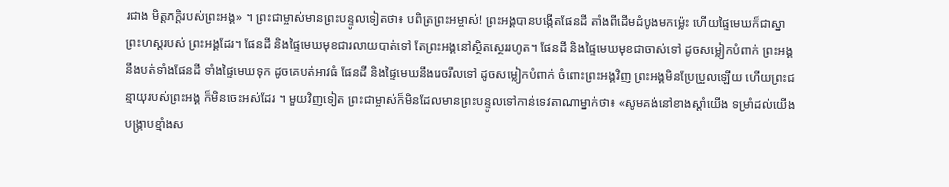រជាង មិត្តភក្ដិរបស់ព្រះអង្គ» ។ ព្រះជាម្ចាស់មានព្រះបន្ទូលទៀតថា៖ បពិត្រព្រះអម្ចាស់! ព្រះអង្គបានបង្កើតផែនដី តាំងពីដើមដំបូងមកម៉្លេះ ហើយផ្ទៃមេឃក៏ជាស្នាព្រះហស្ដរបស់ ព្រះអង្គដែរ។ ផែនដី និងផ្ទៃមេឃមុខជារលាយបាត់ទៅ តែព្រះអង្គនៅស្ថិតស្ថេររហូត។ ផែនដី និងផ្ទៃមេឃមុខជាចាស់ទៅ ដូចសម្លៀកបំពាក់ ព្រះអង្គនឹងបត់ទាំងផែនដី ទាំងផ្ទៃមេឃទុក ដូចគេបត់អាវធំ ផែនដី និងផ្ទៃមេឃនឹងរេចរឹលទៅ ដូចសម្លៀកបំពាក់ ចំពោះព្រះអង្គវិញ ព្រះអង្គមិនប្រែប្រួលឡើយ ហើយព្រះជន្មាយុរបស់ព្រះអង្គ ក៏មិនចេះអស់ដែរ ។ មួយវិញទៀត ព្រះជាម្ចាស់ក៏មិនដែលមានព្រះបន្ទូលទៅកាន់ទេវតាណាម្នាក់ថា៖ «សូមគង់នៅខាងស្ដាំយើង ទម្រាំដល់យើងបង្ក្រាបខ្មាំងស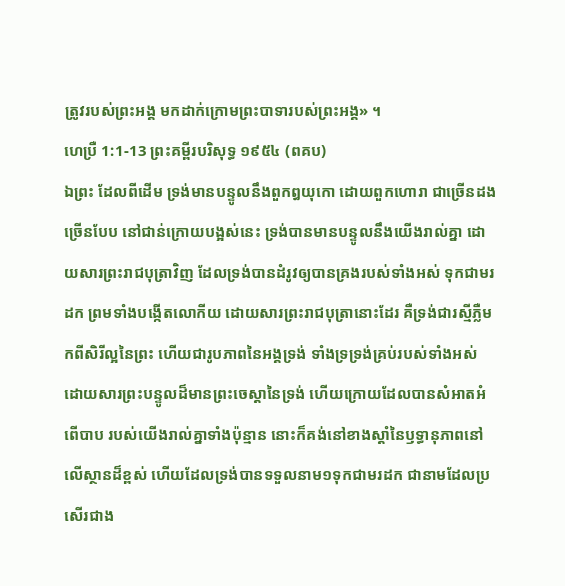ត្រូវរបស់ព្រះអង្គ មកដាក់ក្រោមព្រះបាទារបស់ព្រះអង្គ» ។
ហេប្រឺ 1:1-13 ព្រះគម្ពីរបរិសុទ្ធ ១៩៥៤ (ពគប)
ឯព្រះ ដែលពីដើម ទ្រង់មានបន្ទូលនឹងពួកឰយុកោ ដោយពួកហោរា ជាច្រើនដងច្រើនបែប នៅជាន់ក្រោយបង្អស់នេះ ទ្រង់បានមានបន្ទូលនឹងយើងរាល់គ្នា ដោយសារព្រះរាជបុត្រាវិញ ដែលទ្រង់បានដំរូវឲ្យបានគ្រងរបស់ទាំងអស់ ទុកជាមរដក ព្រមទាំងបង្កើតលោកីយ ដោយសារព្រះរាជបុត្រានោះដែរ គឺទ្រង់ជារស្មីភ្លឺមកពីសិរីល្អនៃព្រះ ហើយជារូបភាពនៃអង្គទ្រង់ ទាំងទ្រទ្រង់គ្រប់របស់ទាំងអស់ ដោយសារព្រះបន្ទូលដ៏មានព្រះចេស្តានៃទ្រង់ ហើយក្រោយដែលបានសំអាតអំពើបាប របស់យើងរាល់គ្នាទាំងប៉ុន្មាន នោះក៏គង់នៅខាងស្តាំនៃឫទ្ធានុភាពនៅលើស្ថានដ៏ខ្ពស់ ហើយដែលទ្រង់បានទទួលនាម១ទុកជាមរដក ជានាមដែលប្រសើរជាង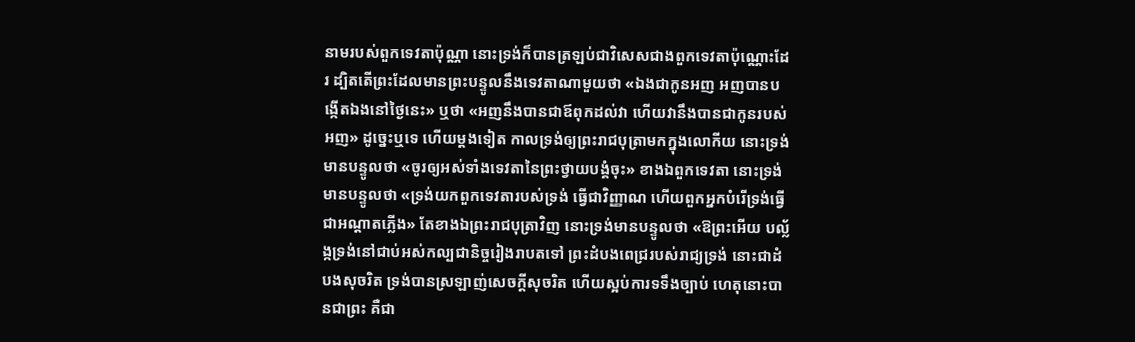នាមរបស់ពួកទេវតាប៉ុណ្ណា នោះទ្រង់ក៏បានត្រឡប់ជាវិសេសជាងពួកទេវតាប៉ុណ្ណោះដែរ ដ្បិតតើព្រះដែលមានព្រះបន្ទូលនឹងទេវតាណាមួយថា «ឯងជាកូនអញ អញបានបង្កើតឯងនៅថ្ងៃនេះ» ឬថា «អញនឹងបានជាឪពុកដល់វា ហើយវានឹងបានជាកូនរបស់អញ» ដូច្នេះឬទេ ហើយម្តងទៀត កាលទ្រង់ឲ្យព្រះរាជបុត្រាមកក្នុងលោកីយ នោះទ្រង់មានបន្ទូលថា «ចូរឲ្យអស់ទាំងទេវតានៃព្រះថ្វាយបង្គំចុះ» ខាងឯពួកទេវតា នោះទ្រង់មានបន្ទូលថា «ទ្រង់យកពួកទេវតារបស់ទ្រង់ ធ្វើជាវិញ្ញាណ ហើយពួកអ្នកបំរើទ្រង់ធ្វើជាអណ្តាតភ្លើង» តែខាងឯព្រះរាជបុត្រាវិញ នោះទ្រង់មានបន្ទូលថា «ឱព្រះអើយ បល្ល័ង្កទ្រង់នៅជាប់អស់កល្បជានិច្ចរៀងរាបតទៅ ព្រះដំបងពេជ្ររបស់រាជ្យទ្រង់ នោះជាដំបងសុចរិត ទ្រង់បានស្រឡាញ់សេចក្ដីសុចរិត ហើយស្អប់ការទទឹងច្បាប់ ហេតុនោះបានជាព្រះ គឺជា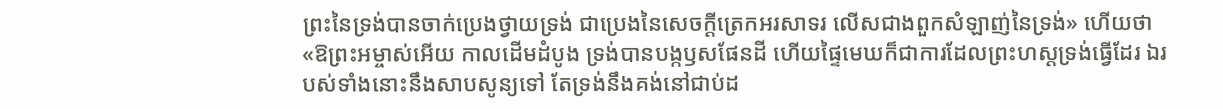ព្រះនៃទ្រង់បានចាក់ប្រេងថ្វាយទ្រង់ ជាប្រេងនៃសេចក្ដីត្រេកអរសាទរ លើសជាងពួកសំឡាញ់នៃទ្រង់» ហើយថា «ឱព្រះអម្ចាស់អើយ កាលដើមដំបូង ទ្រង់បានបង្កឫសផែនដី ហើយផ្ទៃមេឃក៏ជាការដែលព្រះហស្តទ្រង់ធ្វើដែរ ឯរបស់ទាំងនោះនឹងសាបសូន្យទៅ តែទ្រង់នឹងគង់នៅជាប់ដ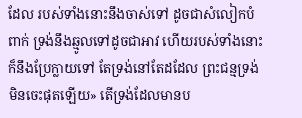ដែល របស់ទាំងនោះនឹងចាស់ទៅ ដូចជាសំលៀកបំពាក់ ទ្រង់នឹងឆ្មូលទៅដូចជាអាវ ហើយរបស់ទាំងនោះក៏នឹងប្រែក្លាយទៅ តែទ្រង់នៅតែដដែល ព្រះជន្មទ្រង់មិនចេះផុតឡើយ» តើទ្រង់ដែលមានប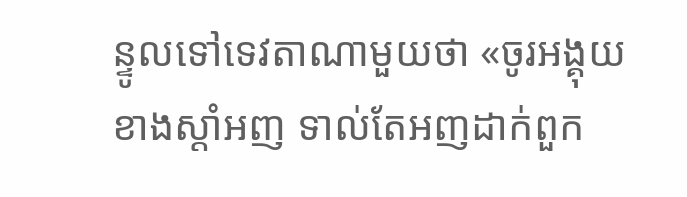ន្ទូលទៅទេវតាណាមួយថា «ចូរអង្គុយខាងស្តាំអញ ទាល់តែអញដាក់ពួក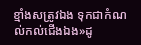ខ្មាំងសត្រូវឯង ទុកជាកំណល់កល់ជើងឯង»ដូ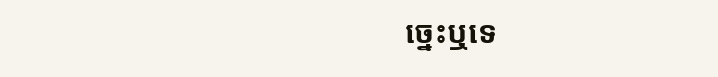ច្នេះឬទេ